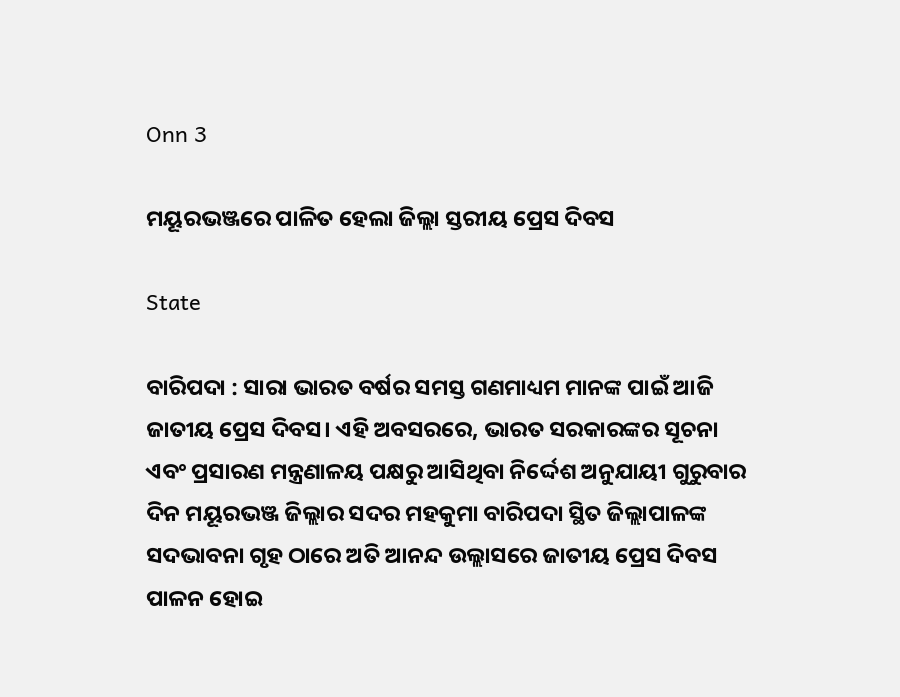Onn 3

ମୟୂରଭଞ୍ଜରେ ପାଳିତ ହେଲା ଜିଲ୍ଲା ସ୍ତରୀୟ ପ୍ରେସ ଦିବସ

State

ବାରିପଦା : ସାରା ଭାରତ ବର୍ଷର ସମସ୍ତ ଗଣମାଧ୍ୟମ ମାନଙ୍କ ପାଇଁ ଆଜି ଜାତୀୟ ପ୍ରେସ ଦିବସ। ଏହି ଅବସରରେ, ଭାରତ ସରକାରଙ୍କର ସୂଚନା ଏବଂ ପ୍ରସାରଣ ମନ୍ତ୍ରଣାଳୟ ପକ୍ଷରୁ ଆସିଥିବା ନିର୍ଦ୍ଦେଶ ଅନୁଯାୟୀ ଗୁରୁବାର ଦିନ ମୟୂରଭଞ୍ଜ ଜିଲ୍ଲାର ସଦର ମହକୁମା ବାରିପଦା ସ୍ଥିତ ଜିଲ୍ଲାପାଳଙ୍କ ସଦଭାବନା ଗୃହ ଠାରେ ଅତି ଆନନ୍ଦ ଉଲ୍ଲାସରେ ଜାତୀୟ ପ୍ରେସ ଦିବସ ପାଳନ ହୋଇ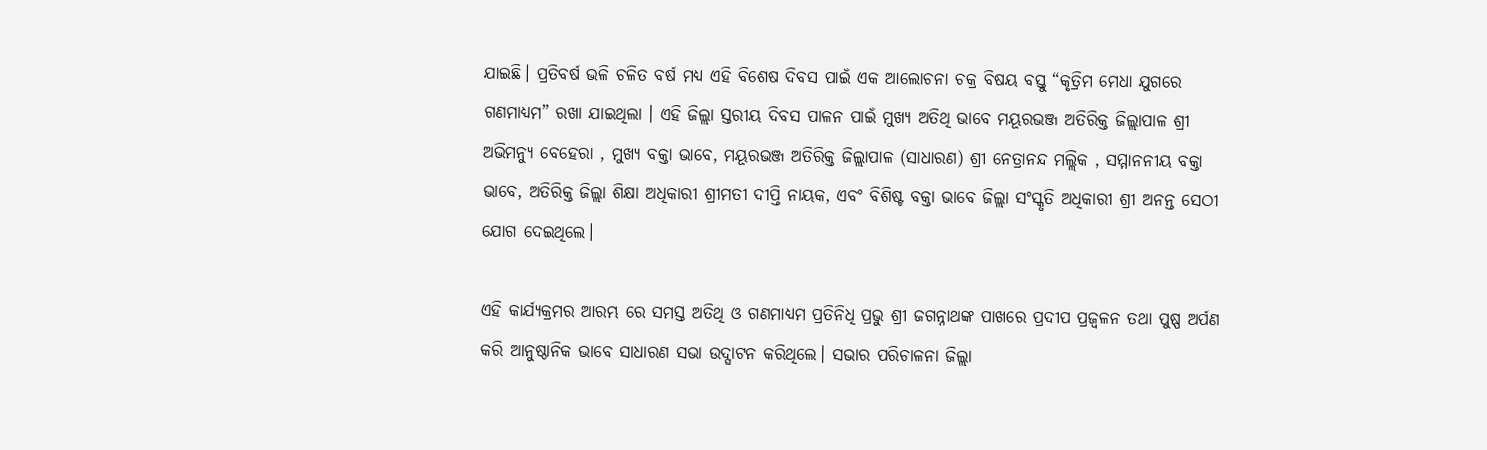ଯାଇଛି। ପ୍ରତିବର୍ଷ ଭଳି ଚଳିତ ବର୍ଷ ମଧ୍ୟ ଏହି ବିଶେଷ ଦିବସ ପାଇଁ ଏକ ଆଲୋଚନା ଚକ୍ର ବିଷୟ ବସ୍ତୁ “କୃତ୍ରିମ ମେଧା ଯୁଗରେ ଗଣମାଧ୍ୟମ” ରଖା ଯାଇଥିଲା । ଏହି ଜିଲ୍ଲା ସ୍ତରୀୟ ଦିବସ ପାଳନ ପାଇଁ ମୁଖ୍ୟ ଅତିଥି ଭାବେ ମୟୂରଭଞ୍ଜ ଅତିରିକ୍ତ ଜିଲ୍ଲାପାଳ ଶ୍ରୀ ଅଭିମନ୍ୟୁ ବେହେରା , ମୁଖ୍ୟ ବକ୍ତା ଭାବେ, ମୟୂରଭଞ୍ଜ ଅତିରିକ୍ତ ଜିଲ୍ଲାପାଳ (ସାଧାରଣ) ଶ୍ରୀ ନେତ୍ରାନନ୍ଦ ମଲ୍ଲିକ , ସମ୍ମାନନୀୟ ବକ୍ତା ଭାବେ, ଅତିରିକ୍ତ ଜିଲ୍ଲା ଶିକ୍ଷା ଅଧିକାରୀ ଶ୍ରୀମତୀ ଦୀପ୍ତି ନାୟକ, ଏବଂ ବିଶିଷ୍ଟ ବକ୍ତା ଭାବେ ଜିଲ୍ଲା ସଂସ୍କୃତି ଅଧିକାରୀ ଶ୍ରୀ ଅନନ୍ତ ସେଠୀ ଯୋଗ ଦେଇଥିଲେ।

ଏହି କାର୍ଯ୍ୟକ୍ରମର ଆରମ୍ଭ ରେ ସମସ୍ତ ଅତିଥି ଓ ଗଣମାଧ୍ୟମ ପ୍ରତିନିଧି ପ୍ରଭୁ ଶ୍ରୀ ଜଗନ୍ନାଥଙ୍କ ପାଖରେ ପ୍ରଦୀପ ପ୍ରଜ୍ବଳନ ତଥା ପୁଷ୍ପ ଅର୍ପଣ କରି ଆନୁଷ୍ଠାନିକ ଭାବେ ସାଧାରଣ ସଭା ଉଦ୍ଘାଟନ କରିଥିଲେ। ସଭାର ପରିଚାଳନା ଜିଲ୍ଲା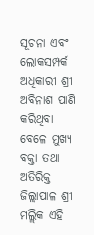ସୂଚନା ଏବଂ ଲୋକସମ୍ପର୍କ ଅଧିକାରୀ ଶ୍ରୀ ଅବିନାଶ ପାଣି କରିଥିବା ବେଳେ ମୁଖ୍ୟ ବକ୍ତା ତଥା ଅତିରିକ୍ତ ଜିଲ୍ଲାପାଳ ଶ୍ରୀ ମଲ୍ଲିକ ଏହି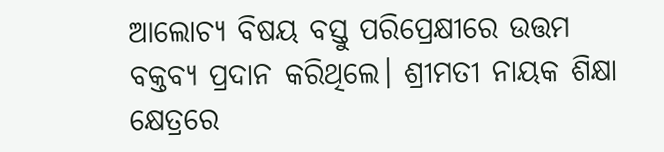ଆଲୋଚ୍ୟ ବିଷୟ ବସ୍ତୁ ପରିପ୍ରେକ୍ଷୀରେ ଉତ୍ତମ ବକ୍ତବ୍ୟ ପ୍ରଦାନ କରିଥିଲେ। ଶ୍ରୀମତୀ ନାୟକ ଶିକ୍ଷା କ୍ଷେତ୍ରରେ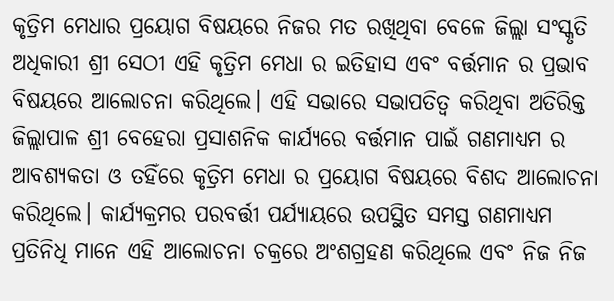କୃତ୍ରିମ ମେଧାର ପ୍ରୟୋଗ ବିଷୟରେ ନିଜର ମତ ରଖିଥିବା ବେଳେ ଜିଲ୍ଲା ସଂସ୍କୃତି ଅଧିକାରୀ ଶ୍ରୀ ସେଠୀ ଏହି କୃତ୍ରିମ ମେଧା ର ଇତିହାସ ଏବଂ ବର୍ତ୍ତମାନ ର ପ୍ରଭାବ ବିଷୟରେ ଆଲୋଚନା କରିଥିଲେ। ଏହି ସଭାରେ ସଭାପତିତ୍ବ କରିଥିବା ଅତିରିକ୍ତ ଜିଲ୍ଲାପାଳ ଶ୍ରୀ ବେହେରା ପ୍ରସାଶନିକ କାର୍ଯ୍ୟରେ ବର୍ତ୍ତମାନ ପାଇଁ ଗଣମାଧ୍ୟମ ର ଆବଶ୍ୟକତା ଓ ତହିଁରେ କୃତ୍ରିମ ମେଧା ର ପ୍ରୟୋଗ ବିଷୟରେ ବିଶଦ ଆଲୋଚନା କରିଥିଲେ। କାର୍ଯ୍ୟକ୍ରମର ପରବର୍ତ୍ତୀ ପର୍ଯ୍ୟାୟରେ ଉପସ୍ଥିତ ସମସ୍ତ ଗଣମାଧ୍ୟମ ପ୍ରତିନିଧି ମାନେ ଏହି ଆଲୋଚନା ଚକ୍ରରେ ଅଂଶଗ୍ରହଣ କରିଥିଲେ ଏବଂ ନିଜ ନିଜ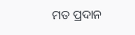ମତ ପ୍ରଦାନ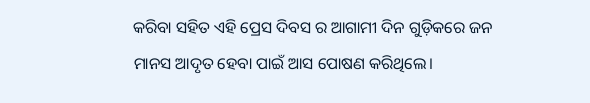କରିବା ସହିତ ଏହି ପ୍ରେସ ଦିବସ ର ଆଗାମୀ ଦିନ ଗୁଡ଼ିକରେ ଜନ ମାନସ ଆଦୃତ ହେବା ପାଇଁ ଆସ ପୋଷଣ କରିଥିଲେ।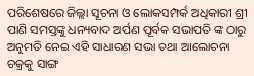ପରିଶେଷରେ ଜିଲ୍ଲା ସୂଚନା ଓ ଲୋକସମ୍ପର୍କ ଅଧିକାରୀ ଶ୍ରୀ ପାଣି ସମସ୍ତଙ୍କୁ ଧନ୍ୟବାଦ ଅର୍ପଣ ପୂର୍ବକ ସଭାପତି ଙ୍କ ଠାରୁ ଅନୁମତି ନେଇ ଏହି ସାଧାରଣ ସଭା ତଥା ଆଲୋଚନା ଚକ୍ରକୁ ସାଙ୍ଗ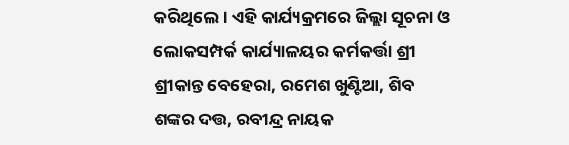କରିଥିଲେ। ଏହି କାର୍ଯ୍ୟକ୍ରମରେ ଜିଲ୍ଲା ସୂଚନା ଓ ଲୋକସମ୍ପର୍କ କାର୍ଯ୍ୟାଳୟର କର୍ମକର୍ତ୍ତା ଶ୍ରୀ ଶ୍ରୀକାନ୍ତ ବେହେରା, ରମେଶ ଖୁଣ୍ଟିଆ, ଶିବ ଶଙ୍କର ଦତ୍ତ, ରବୀନ୍ଦ୍ର ନାୟକ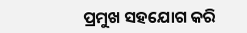ପ୍ରମୁଖ ସହଯୋଗ କରି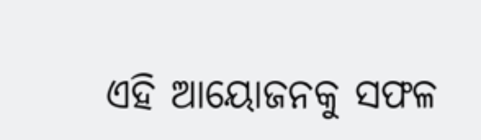ଏହି ଆୟୋଜନକୁ ସଫଳ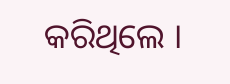କରିଥିଲେ ।